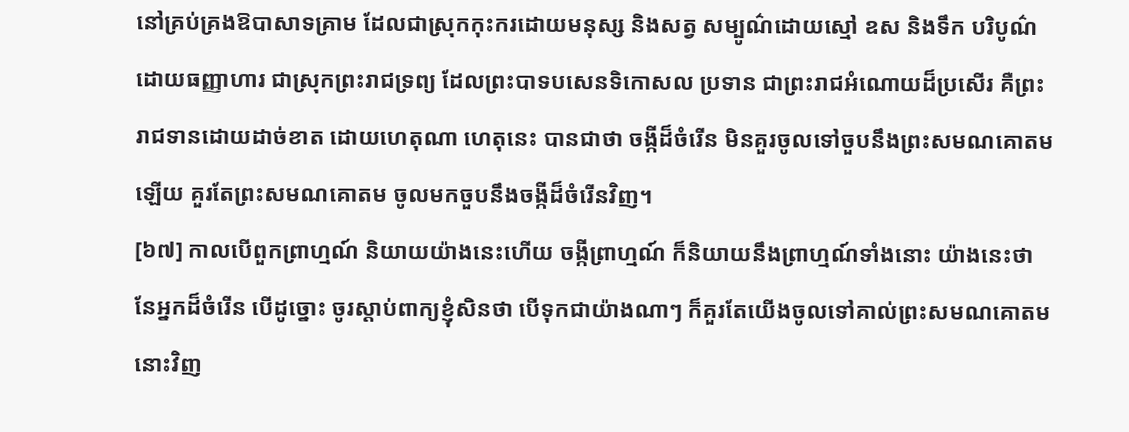នៅគ្រប់គ្រងឱបាសាទគ្រាម ដែលជាស្រុកកុះករដោយមនុស្ស និងសត្វ សម្បូណ៌ដោយស្មៅ ឧស និងទឹក បរិបូណ៌ដោយធញ្ញាហារ ជាស្រុកព្រះរាជទ្រព្យ ដែលព្រះបាទបសេនទិកោសល ប្រទាន ជាព្រះរាជអំណោយដ៏ប្រសើរ គឺព្រះរាជទានដោយដាច់ខាត ដោយហេតុណា ហេតុនេះ បានជាថា ចង្កីដ៏ចំរើន មិនគួរចូលទៅចួបនឹងព្រះសមណគោតមឡើយ គួរតែព្រះសមណគោតម ចូលមកចួបនឹងចង្កីដ៏ចំរើនវិញ។
[៦៧] កាលបើពួកព្រាហ្មណ៍ និយាយយ៉ាងនេះហើយ ចង្កីព្រាហ្មណ៍ ក៏និយាយនឹងព្រាហ្មណ៍ទាំងនោះ យ៉ាងនេះថា នែអ្នកដ៏ចំរើន បើដូច្នោះ ចូរស្តាប់ពាក្យខ្ញុំសិនថា បើទុកជាយ៉ាងណាៗ ក៏គួរតែយើងចូលទៅគាល់ព្រះសមណគោតមនោះវិញ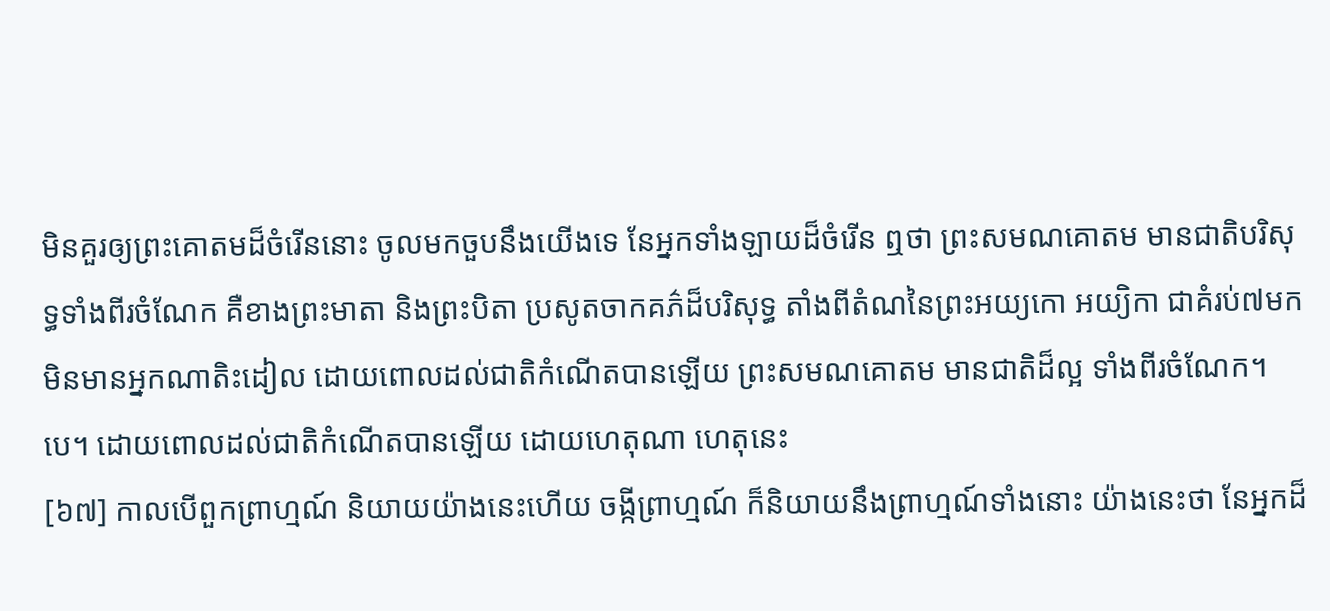មិនគួរឲ្យព្រះគោតមដ៏ចំរើននោះ ចូលមកចួបនឹងយើងទេ នែអ្នកទាំងឡាយដ៏ចំរើន ឮថា ព្រះសមណគោតម មានជាតិបរិសុទ្ធទាំងពីរចំណែក គឺខាងព្រះមាតា និងព្រះបិតា ប្រសូតចាកគភ៌ដ៏បរិសុទ្ធ តាំងពីតំណនៃព្រះអយ្យកោ អយ្យិកា ជាគំរប់៧មក មិនមានអ្នកណាតិះដៀល ដោយពោលដល់ជាតិកំណើតបានឡើយ ព្រះសមណគោតម មានជាតិដ៏ល្អ ទាំងពីរចំណែក។បេ។ ដោយពោលដល់ជាតិកំណើតបានឡើយ ដោយហេតុណា ហេតុនេះ
[៦៧] កាលបើពួកព្រាហ្មណ៍ និយាយយ៉ាងនេះហើយ ចង្កីព្រាហ្មណ៍ ក៏និយាយនឹងព្រាហ្មណ៍ទាំងនោះ យ៉ាងនេះថា នែអ្នកដ៏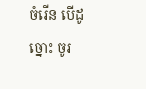ចំរើន បើដូច្នោះ ចូរ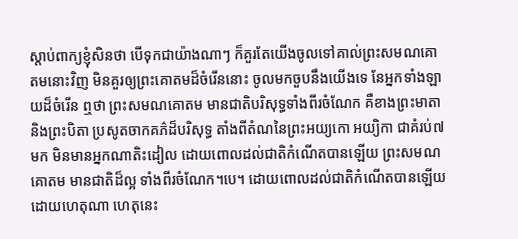ស្តាប់ពាក្យខ្ញុំសិនថា បើទុកជាយ៉ាងណាៗ ក៏គួរតែយើងចូលទៅគាល់ព្រះសមណគោតមនោះវិញ មិនគួរឲ្យព្រះគោតមដ៏ចំរើននោះ ចូលមកចួបនឹងយើងទេ នែអ្នកទាំងឡាយដ៏ចំរើន ឮថា ព្រះសមណគោតម មានជាតិបរិសុទ្ធទាំងពីរចំណែក គឺខាងព្រះមាតា និងព្រះបិតា ប្រសូតចាកគភ៌ដ៏បរិសុទ្ធ តាំងពីតំណនៃព្រះអយ្យកោ អយ្យិកា ជាគំរប់៧មក មិនមានអ្នកណាតិះដៀល ដោយពោលដល់ជាតិកំណើតបានឡើយ ព្រះសមណគោតម មានជាតិដ៏ល្អ ទាំងពីរចំណែក។បេ។ ដោយពោលដល់ជាតិកំណើតបានឡើយ ដោយហេតុណា ហេតុនេះ